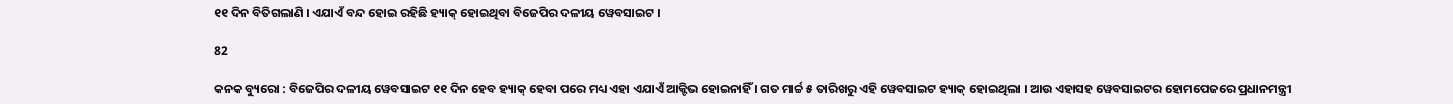୧୧ ଦିନ ବିତିଗଲାଣି । ଏଯାଏଁ ବନ୍ଦ ହୋଇ ରହିଛି ହ୍ୟାକ୍ ହୋଇଥିବା ବିଜେପିର ଦଳୀୟ ୱେବସାଇଟ ।

82

କନକ ବ୍ୟୁରୋ : ବିଜେପିର ଦଳୀୟ ୱେବସାଇଟ ୧୧ ଦିନ ହେବ ହ୍ୟାକ୍ ହେବା ପରେ ମଧ୍ୟ ଏହା ଏଯାଏଁ ଆକ୍ଟିଭ ହୋଇନାହିଁ । ଗତ ମାର୍ଚ୍ଚ ୫ ତାରିଖରୁ ଏହି ୱେବସାଇଟ ହ୍ୟାକ୍ ହୋଇଥିଲା । ଆଉ ଏହାସହ ୱେବସାଇଟର ହୋମପେଜରେ ପ୍ରଧାନମନ୍ତ୍ରୀ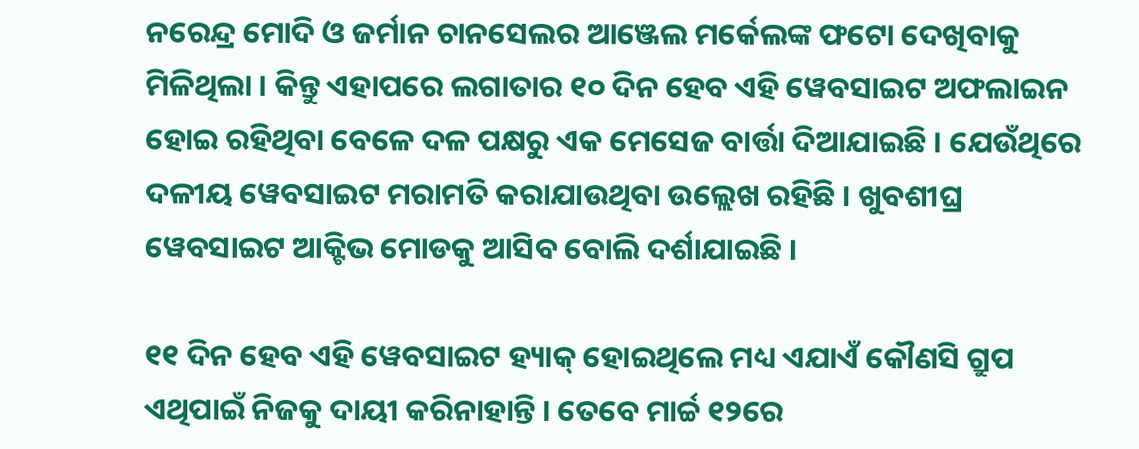ନରେନ୍ଦ୍ର ମୋଦି ଓ ଜର୍ମାନ ଚାନସେଲର ଆଞ୍ଜେଲ ମର୍କେଲଙ୍କ ଫଟୋ ଦେଖିବାକୁ ମିଳିଥିଲା । କିନ୍ତୁ ଏହାପରେ ଲଗାତାର ୧୦ ଦିନ ହେବ ଏହି ୱେବସାଇଟ ଅଫଲାଇନ ହୋଇ ରହିଥିବା ବେଳେ ଦଳ ପକ୍ଷରୁ ଏକ ମେସେଜ ବାର୍ତ୍ତା ଦିଆଯାଇଛି । ଯେଉଁଥିରେ ଦଳୀୟ ୱେବସାଇଟ ମରାମତି କରାଯାଉଥିବା ଉଲ୍ଲେଖ ରହିଛି । ଖୁବଶୀଘ୍ର ୱେବସାଇଟ ଆକ୍ଟିଭ ମୋଡକୁ ଆସିବ ବୋଲି ଦର୍ଶାଯାଇଛି ।

୧୧ ଦିନ ହେବ ଏହି ୱେବସାଇଟ ହ୍ୟାକ୍ ହୋଇଥିଲେ ମଧ୍ୟ ଏଯାଏଁ କୌଣସି ଗ୍ରୁପ ଏଥିପାଇଁ ନିଜକୁ ଦାୟୀ କରିନାହାନ୍ତି । ତେବେ ମାର୍ଚ୍ଚ ୧୨ରେ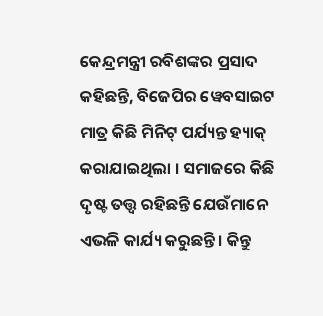କେନ୍ଦ୍ରମନ୍ତ୍ରୀ ରବିଶଙ୍କର ପ୍ରସାଦ କହିଛନ୍ତି, ବିଜେପିର ୱେବସାଇଟ ମାତ୍ର କିଛି ମିନିଟ୍ ପର୍ଯ୍ୟନ୍ତ ହ୍ୟାକ୍ କରାଯାଇଥିଲା । ସମାଜରେ କିଛି ଦୃଷ୍ଟ ତତ୍ତ୍ୱ ରହିଛନ୍ତି ଯେଉଁମାନେ ଏଭଳି କାର୍ଯ୍ୟ କରୁଛନ୍ତି । କିନ୍ତୁ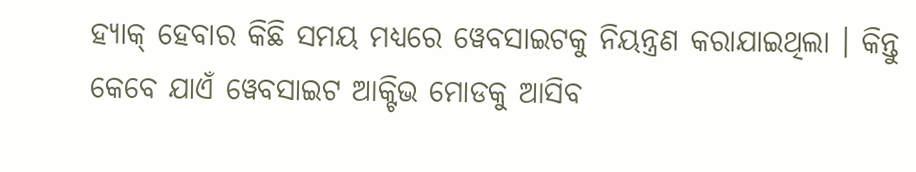ହ୍ୟାକ୍ ହେବାର କିଛି ସମୟ ମଧ୍ୟରେ ୱେବସାଇଟକୁ ନିୟନ୍ତ୍ରଣ କରାଯାଇଥିଲା । କିନ୍ତୁ କେବେ ଯାଏଁ ୱେବସାଇଟ ଆକ୍ଟିଭ ମୋଡକୁ ଆସିବ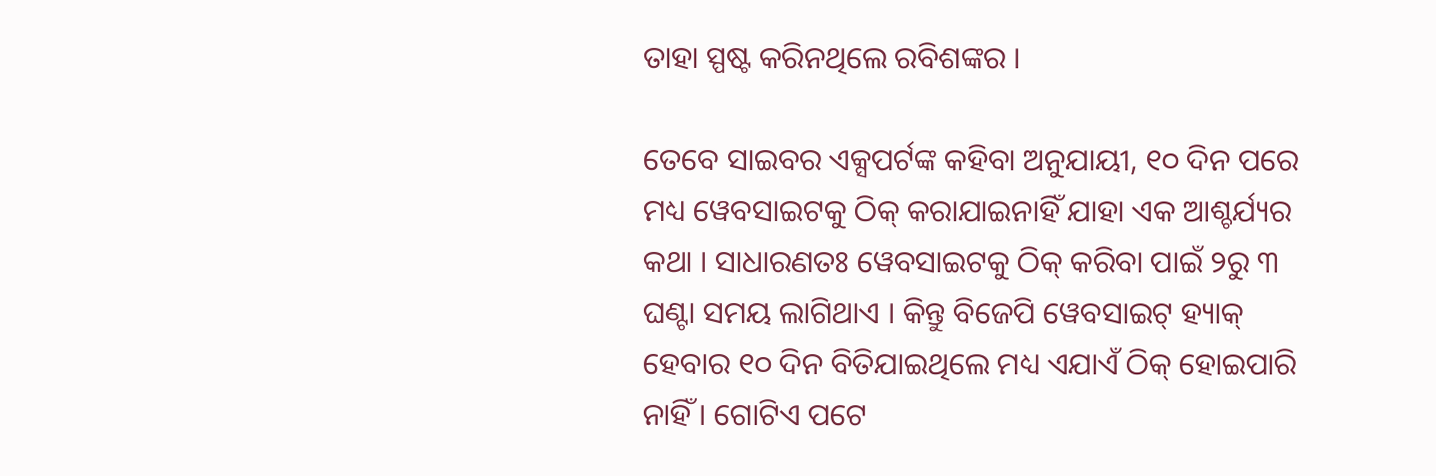ତାହା ସ୍ପଷ୍ଟ କରିନଥିଲେ ରବିଶଙ୍କର ।

ତେବେ ସାଇବର ଏକ୍ସପର୍ଟଙ୍କ କହିବା ଅନୁଯାୟୀ, ୧୦ ଦିନ ପରେ ମଧ୍ୟ ୱେବସାଇଟକୁ ଠିକ୍ କରାଯାଇନାହିଁ ଯାହା ଏକ ଆଶ୍ଚର୍ଯ୍ୟର କଥା । ସାଧାରଣତଃ ୱେବସାଇଟକୁ ଠିକ୍ କରିବା ପାଇଁ ୨ରୁ ୩ ଘଣ୍ଟା ସମୟ ଲାଗିଥାଏ । କିନ୍ତୁ ବିଜେପି ୱେବସାଇଟ୍ ହ୍ୟାକ୍ ହେବାର ୧୦ ଦିନ ବିତିଯାଇଥିଲେ ମଧ୍ୟ ଏଯାଏଁ ଠିକ୍ ହୋଇପାରି ନାହିଁ । ଗୋଟିଏ ପଟେ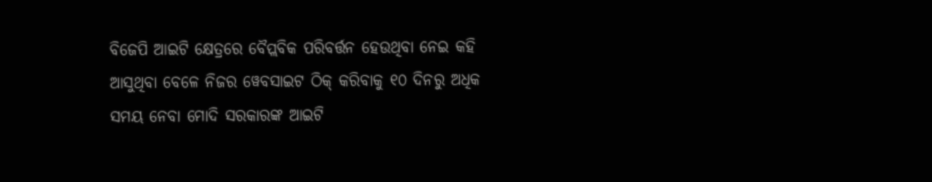ବିଜେପି ଆଇଟି କ୍ଷେତ୍ରରେ ବୈପ୍ଲବିକ ପରିବର୍ତ୍ତନ ହେଉଥିବା ନେଇ କହି ଆସୁଥିବା ବେଳେ ନିଜର ୱେବସାଇଟ ଠିକ୍ କରିବାକୁ ୧୦ ଦିନରୁ ଅଧିକ ସମୟ ନେବା ମୋଦି ସରକାରଙ୍କ ଆଇଟି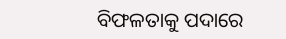ବିଫଳତାକୁ ପଦାରେ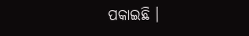ପକାଇଛି ।